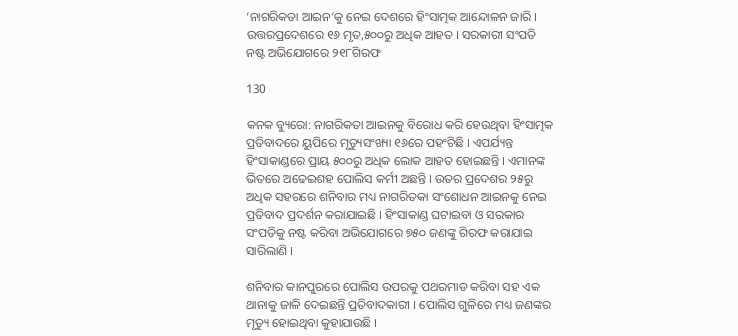‘ନାଗରିକତା ଆଇନ’କୁ ନେଇ ଦେଶରେ ହିଂସାତ୍ମକ ଆନ୍ଦୋଳନ ଜାରି । ଉତ୍ତରପ୍ରଦେଶରେ ୧୬ ମୃତ,୫୦୦ରୁ ଅଧିକ ଆହତ । ସରକାରୀ ସଂପତି ନଷ୍ଟ ଅଭିଯୋଗରେ ୨୧୮ଗିରଫ

130

କନକ ବ୍ୟୁରୋ: ନାଗରିକତା ଆଇନକୁ ବିରୋଧ କରି ହେଉଥିବା ହିଂସାତ୍ମକ ପ୍ରତିବାଦରେ ୟୁପିରେ ମୃତ୍ୟୁସଂଖ୍ୟା ୧୬ରେ ପହଂଚିଛି । ଏପର୍ଯ୍ୟନ୍ତ ହିଂସାକାଣ୍ଡରେ ପ୍ରାୟ ୫୦୦ରୁ ଅଧିକ ଲୋକ ଆହତ ହୋଇଛନ୍ତି । ଏମାନଙ୍କ ଭିତରେ ଅଢେଇଶହ ପୋଲିସ କର୍ମୀ ଅଛନ୍ତି । ଉତର ପ୍ରଦେଶର ୨୫ରୁ ଅଧିକ ସହରରେ ଶନିବାର ମଧ୍ୟ ନାଗରିତକା ସଂଶୋଧନ ଆଇନକୁ ନେଇ ପ୍ରତିବାଦ ପ୍ରଦର୍ଶନ କରାଯାଇଛି । ହିଂସାକାଣ୍ଡ ଘଟାଇବା ଓ ସରକାର ସଂପତିକୁ ନଷ୍ଟ କରିବା ଅଭିଯୋଗରେ ୭୫୦ ଜଣଙ୍କୁ ଗିରଫ କରାଯାଇ ସାରିଲାଣି ।

ଶନିବାର କାନପୁରରେ ପୋଲିସ ଉପରକୁ ପଥରମାଡ କରିବା ସହ ଏକ ଥାନାକୁ ଜାଳି ଦେଇଛନ୍ତି ପ୍ରତିବାଦକାରୀ । ପୋଲିସ ଗୁଳିରେ ମଧ୍ୟ ଜଣଙ୍କର ମୃତ୍ୟୁ ହୋଇଥିବା କୁହାଯାଉଛି ।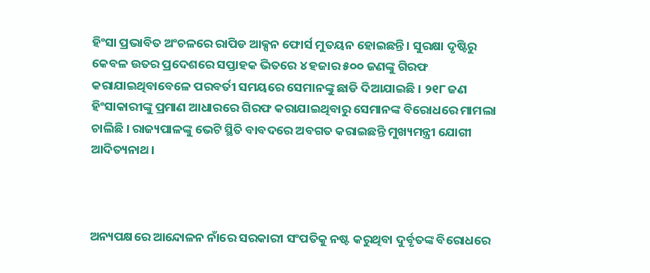ହିଂସା ପ୍ରଭାବିତ ଅଂଚଳରେ ରାପିଡ ଆକ୍ସନ ଫୋର୍ସ ମୁତୟନ ହୋଇଛନ୍ତି । ସୁରକ୍ଷା ଦୃଷ୍ଟିରୁ କେବଳ ଉତର ପ୍ରଦେଶରେ ସପ୍ତାହକ ଭିତରେ ୪ ହଜାର ୫୦୦ ଜଣଙ୍କୁ ଗିରଫ କରାଯାଇଥିବାବେଳେ ପରବର୍ତୀ ସମୟରେ ସେମାନଙ୍କୁ ଛାଡି ଦିଆଯାଇଛି । ୨୧୮ ଜଣ ହିଂସାକାରୀଙ୍କୁ ପ୍ରମାଣ ଆଧାରରେ ଗିରଫ କରାଯାଇଥିବାରୁ ସେମାନଙ୍କ ବିରୋଧରେ ମାମଲା ଚାଲିଛି । ରାଜ୍ୟପାଳଙ୍କୁ ଭେଟି ସ୍ଥିତି ବାବଦରେ ଅବଗତ କରାଇଛନ୍ତି ମୁଖ୍ୟମନ୍ତ୍ରୀ ଯୋଗୀ ଆଦିତ୍ୟନାଥ ।



ଅନ୍ୟପକ୍ଷରେ ଆନ୍ଦୋଳନ ନାଁରେ ସରକାରୀ ସଂପତିକୁ ନଷ୍ଟ କରୁଥିବା ଦୁର୍ବୃତଙ୍କ ବିରୋଧରେ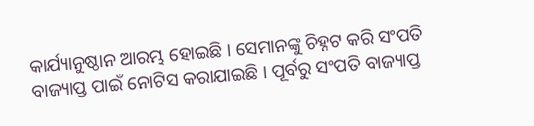କାର୍ଯ୍ୟାନୁଷ୍ଠାନ ଆରମ୍ଭ ହୋଇଛି । ସେମାନଙ୍କୁ ଚିହ୍ନଟ କରି ସଂପତି ବାଜ୍ୟାପ୍ତ ପାଇଁ ନୋଟିସ କରାଯାଇଛି । ପୂର୍ବରୁ ସଂପତି ବାଜ୍ୟାପ୍ତ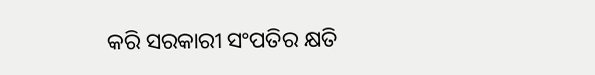କରି ସରକାରୀ ସଂପତିର କ୍ଷତି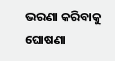ଭରଣା କରିବାକୁ ଘୋଷଣା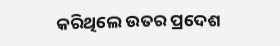କରିଥିଲେ ଉତର ପ୍ରଦେଶ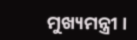ମୁଖ୍ୟମନ୍ତ୍ରୀ ।